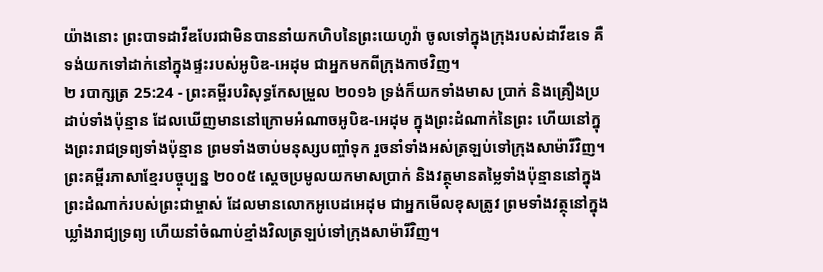យ៉ាងនោះ ព្រះបាទដាវីឌបែរជាមិនបាននាំយកហិបនៃព្រះយេហូវ៉ា ចូលទៅក្នុងក្រុងរបស់ដាវីឌទេ គឺទង់យកទៅដាក់នៅក្នុងផ្ទះរបស់អូបិឌ-អេដុម ជាអ្នកមកពីក្រុងកាថវិញ។
២ របាក្សត្រ 25:24 - ព្រះគម្ពីរបរិសុទ្ធកែសម្រួល ២០១៦ ទ្រង់ក៏យកទាំងមាស ប្រាក់ និងគ្រឿងប្រដាប់ទាំងប៉ុន្មាន ដែលឃើញមាននៅក្រោមអំណាចអូបិឌ-អេដុម ក្នុងព្រះដំណាក់នៃព្រះ ហើយនៅក្នុងព្រះរាជទ្រព្យទាំងប៉ុន្មាន ព្រមទាំងចាប់មនុស្សបញ្ចាំទុក រួចនាំទាំងអស់ត្រឡប់ទៅក្រុងសាម៉ារីវិញ។ ព្រះគម្ពីរភាសាខ្មែរបច្ចុប្បន្ន ២០០៥ ស្ដេចប្រមូលយកមាសប្រាក់ និងវត្ថុមានតម្លៃទាំងប៉ុន្មាននៅក្នុងព្រះដំណាក់របស់ព្រះជាម្ចាស់ ដែលមានលោកអូបេដអេដុម ជាអ្នកមើលខុសត្រូវ ព្រមទាំងវត្ថុនៅក្នុងឃ្លាំងរាជ្យទ្រព្យ ហើយនាំចំណាប់ខ្មាំងវិលត្រឡប់ទៅក្រុងសាម៉ារីវិញ។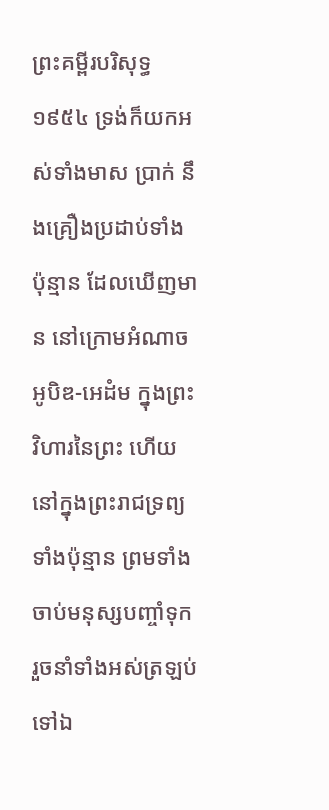ព្រះគម្ពីរបរិសុទ្ធ ១៩៥៤ ទ្រង់ក៏យកអស់ទាំងមាស ប្រាក់ នឹងគ្រឿងប្រដាប់ទាំងប៉ុន្មាន ដែលឃើញមាន នៅក្រោមអំណាចអូបិឌ-អេដំម ក្នុងព្រះវិហារនៃព្រះ ហើយនៅក្នុងព្រះរាជទ្រព្យទាំងប៉ុន្មាន ព្រមទាំងចាប់មនុស្សបញ្ចាំទុក រួចនាំទាំងអស់ត្រឡប់ទៅឯ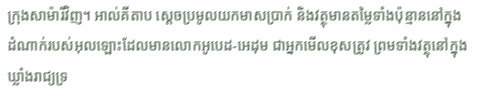ក្រុងសាម៉ារីវិញ។ អាល់គីតាប ស្តេចប្រមូលយកមាសប្រាក់ និងវត្ថុមានតម្លៃទាំងប៉ុន្មាននៅក្នុងដំណាក់របស់អុលឡោះដែលមានលោកអូបេដ-អេដុម ជាអ្នកមើលខុសត្រូវ ព្រមទាំងវត្ថុនៅក្នុងឃ្លាំងរាជ្យទ្រ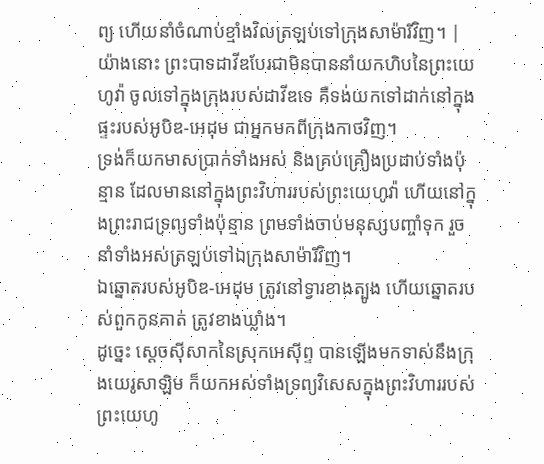ព្យ ហើយនាំចំណាប់ខ្មាំងវិលត្រឡប់ទៅក្រុងសាម៉ារីវិញ។ |
យ៉ាងនោះ ព្រះបាទដាវីឌបែរជាមិនបាននាំយកហិបនៃព្រះយេហូវ៉ា ចូលទៅក្នុងក្រុងរបស់ដាវីឌទេ គឺទង់យកទៅដាក់នៅក្នុងផ្ទះរបស់អូបិឌ-អេដុម ជាអ្នកមកពីក្រុងកាថវិញ។
ទ្រង់ក៏យកមាសប្រាក់ទាំងអស់ និងគ្រប់គ្រឿងប្រដាប់ទាំងប៉ុន្មាន ដែលមាននៅក្នុងព្រះវិហាររបស់ព្រះយេហូវ៉ា ហើយនៅក្នុងព្រះរាជទ្រព្យទាំងប៉ុន្មាន ព្រមទាំងចាប់មនុស្សបញ្ចាំទុក រួចនាំទាំងអស់ត្រឡប់ទៅឯក្រុងសាម៉ារីវិញ។
ឯឆ្នោតរបស់អូបិឌ-អេដុម ត្រូវនៅទ្វារខាងត្បូង ហើយឆ្នោតរបស់ពួកកូនគាត់ ត្រូវខាងឃ្លាំង។
ដូច្នេះ ស្ដេចស៊ីសាកនៃស្រុកអេស៊ីព្ទ បានឡើងមកទាស់នឹងក្រុងយេរូសាឡិម ក៏យកអស់ទាំងទ្រព្យវិសេសក្នុងព្រះវិហាររបស់ព្រះយេហូ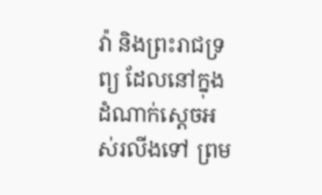វ៉ា និងព្រះរាជទ្រព្យ ដែលនៅក្នុងដំណាក់ស្តេចអស់រលីងទៅ ព្រម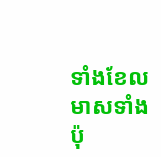ទាំងខែលមាសទាំងប៉ុ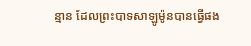ន្មាន ដែលព្រះបាទសាឡូម៉ូនបានធ្វើផង